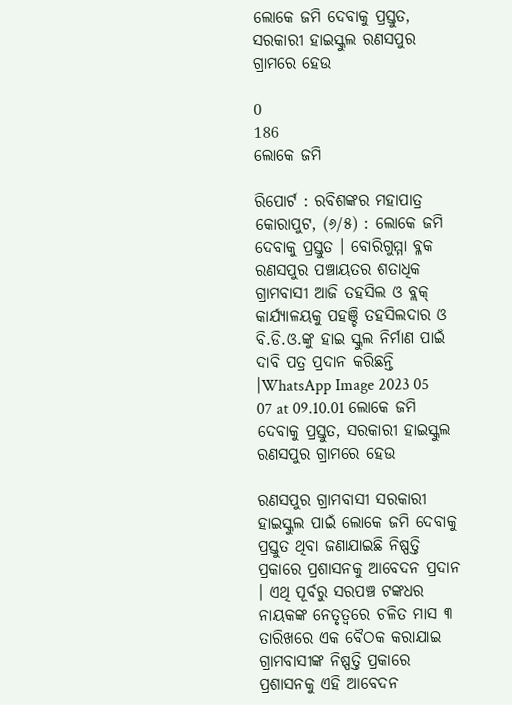ଲୋକେ ଜମି ଦେବାକୁ ପ୍ରସ୍ତୁତ, ସରକାରୀ ହାଇସ୍କୁଲ ରଣସପୁର ଗ୍ରାମରେ ହେଉ

0
186
ଲୋକେ ଜମି

ରିପୋର୍ଟ : ରବିଶଙ୍କର ମହାପାତ୍ର
କୋରାପୁଟ, (୬/୫) : ଲୋକେ ଜମି ଦେବାକୁ ପ୍ରସ୍ତୁତ । ବୋରିଗୁମ୍ମା ବ୍ଳକ ରଣସପୁର ପଞ୍ଚାୟତର ଶତାଧିକ ଗ୍ରାମବାସୀ ଆଜି ତହସିଲ ଓ ବ୍ଲକ୍ କାର୍ଯ୍ୟାଳୟକୁ ପହଞ୍ଚି ତହସିଲଦାର ଓ ବି.ଡି.ଓ.ଙ୍କୁ ହାଇ ସ୍କୁଲ ନିର୍ମାଣ ପାଇଁ ଦାବି ପତ୍ର ପ୍ରଦାନ କରିଛନ୍ତି ।WhatsApp Image 2023 05 07 at 09.10.01 ଲୋକେ ଜମି ଦେବାକୁ ପ୍ରସ୍ତୁତ, ସରକାରୀ ହାଇସ୍କୁଲ ରଣସପୁର ଗ୍ରାମରେ ହେଉ

ରଣସପୁର ଗ୍ରାମବାସୀ ସରକାରୀ ହାଇସ୍କୁଲ ପାଇଁ ଲୋକେ ଜମି ଦେବାକୁ ପ୍ରସ୍ତୁତ ଥିବା ଜଣାଯାଇଛି ନିଷ୍ପତ୍ତି ପ୍ରକାରେ ପ୍ରଶାସନକୁ ଆବେଦନ ପ୍ରଦାନ । ଏଥି ପୂର୍ବରୁ ସରପଞ୍ଚ ଟଙ୍କଧର ନାୟକଙ୍କ ନେତୃତ୍ୱରେ ଚଳିତ ମାସ ୩ ତାରିଖରେ ଏକ ବୈଠକ କରାଯାଇ ଗ୍ରାମବାସୀଙ୍କ ନିଷ୍ପତ୍ତି ପ୍ରକାରେ ପ୍ରଶାସନକୁ ଏହି ଆବେଦନ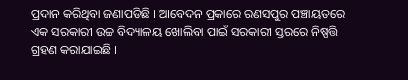ପ୍ରଦାନ କରିଥିବା ଜଣାପଡିଛି । ଆବେଦନ ପ୍ରକାରେ ରଣସପୁର ପଞ୍ଚାୟତରେ ଏକ ସରକାରୀ ଉଚ୍ଚ ବିଦ୍ୟାଳୟ ଖୋଲିବା ପାଇଁ ସରକାରୀ ସ୍ତରରେ ନିଷ୍ପତ୍ତି ଗ୍ରହଣ କରାଯାଇଛି ।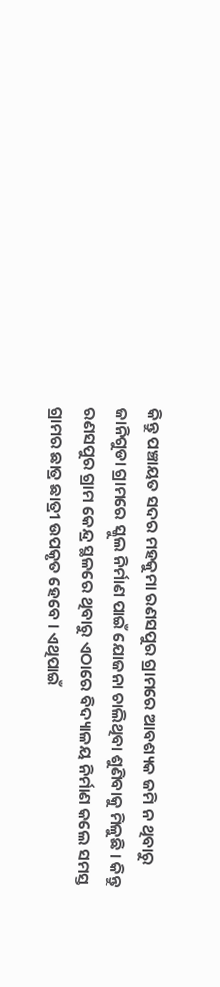କିନ୍ତୁ ପଞ୍ଚାୟତ ସଦର ମହକୁମା ରଣସପୁର ଗ୍ରାମରେ ଆବଶ୍ୟକ ଜମି ନ ଥିବାରୁ ଜାନିଗୁଡା ଗ୍ରାମରେ ସ୍କୁଲ ନିର୍ମାଣ ପାଇଁ ଯୋଜନା ଚାଲିଥିବା ଶୁଣିବାକୁ ମିଳୁଛି । କିନ୍ତୁ ରଣସପୁର ଗ୍ରାମ କେନ୍ଦ୍ର ସ୍ଥଳରେ ଥିବାରୁ ଏଠାରେ ବିଦ୍ୟାଳୟ ନିର୍ମାଣ କଲେ ସମସ୍ତ ଗ୍ରାମର ଛାତ୍ର ଛାତ୍ରୀ ଉପକୃତ ହେବେ । ଏଥିପାଇଁ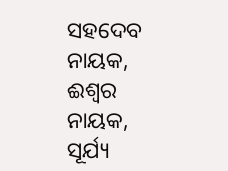ସହଦେବ ନାୟକ, ଈଶ୍ୱର ନାୟକ, ସୂର୍ଯ୍ୟ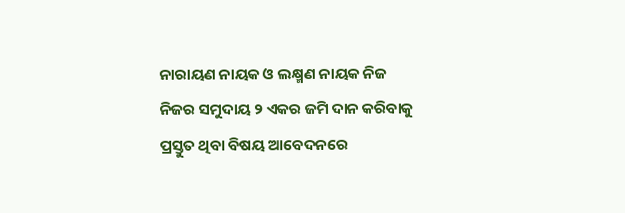ନାରାୟଣ ନାୟକ ଓ ଲକ୍ଷ୍ମଣ ନାୟକ ନିଜ ନିଜର ସମୁଦାୟ ୨ ଏକର ଜମି ଦାନ କରିବାକୁ ପ୍ରସ୍ତୁତ ଥିବା ବିଷୟ ଆବେଦନରେ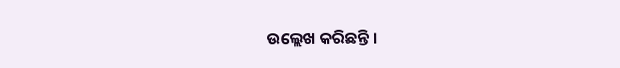ଉଲ୍ଲେଖ କରିଛନ୍ତି ।